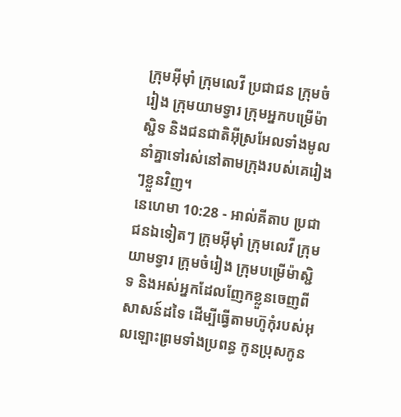ក្រុមអ៊ីមុាំ ក្រុមលេវី ប្រជាជន ក្រុមចំរៀង ក្រុមយាមទ្វារ ក្រុមអ្នកបម្រើម៉ាស្ជិទ និងជនជាតិអ៊ីស្រអែលទាំងមូល នាំគ្នាទៅរស់នៅតាមក្រុងរបស់គេរៀងៗខ្លួនវិញ។
នេហេមា 10:28 - អាល់គីតាប ប្រជាជនឯទៀតៗ ក្រុមអ៊ីមុាំ ក្រុមលេវី ក្រុមយាមទ្វារ ក្រុមចំរៀង ក្រុមបម្រើម៉ាស្ជិទ និងអស់អ្នកដែលញែកខ្លួនចេញពីសាសន៍ដទៃ ដើម្បីធ្វើតាមហ៊ូកុំរបស់អុលឡោះព្រមទាំងប្រពន្ធ កូនប្រុសកូន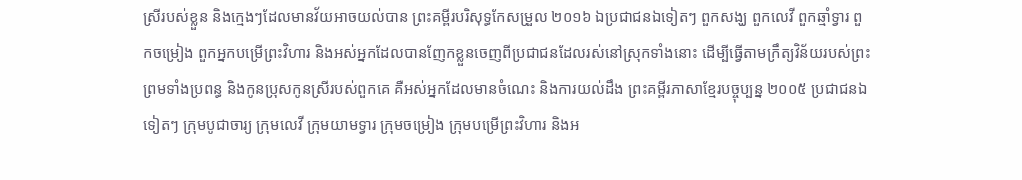ស្រីរបស់ខ្លួន និងក្មេងៗដែលមានវ័យអាចយល់បាន ព្រះគម្ពីរបរិសុទ្ធកែសម្រួល ២០១៦ ឯប្រជាជនឯទៀតៗ ពួកសង្ឃ ពួកលេវី ពួកឆ្មាំទ្វារ ពួកចម្រៀង ពួកអ្នកបម្រើព្រះវិហារ និងអស់អ្នកដែលបានញែកខ្លួនចេញពីប្រជាជនដែលរស់នៅស្រុកទាំងនោះ ដើម្បីធ្វើតាមក្រឹត្យវិន័យរបស់ព្រះ ព្រមទាំងប្រពន្ធ និងកូនប្រុសកូនស្រីរបស់ពួកគេ គឺអស់អ្នកដែលមានចំណេះ និងការយល់ដឹង ព្រះគម្ពីរភាសាខ្មែរបច្ចុប្បន្ន ២០០៥ ប្រជាជនឯទៀតៗ ក្រុមបូជាចារ្យ ក្រុមលេវី ក្រុមយាមទ្វារ ក្រុមចម្រៀង ក្រុមបម្រើព្រះវិហារ និងអ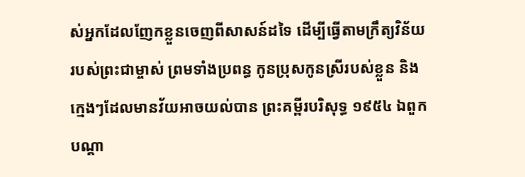ស់អ្នកដែលញែកខ្លួនចេញពីសាសន៍ដទៃ ដើម្បីធ្វើតាមក្រឹត្យវិន័យរបស់ព្រះជាម្ចាស់ ព្រមទាំងប្រពន្ធ កូនប្រុសកូនស្រីរបស់ខ្លួន និងក្មេងៗដែលមានវ័យអាចយល់បាន ព្រះគម្ពីរបរិសុទ្ធ ១៩៥៤ ឯពួកបណ្តា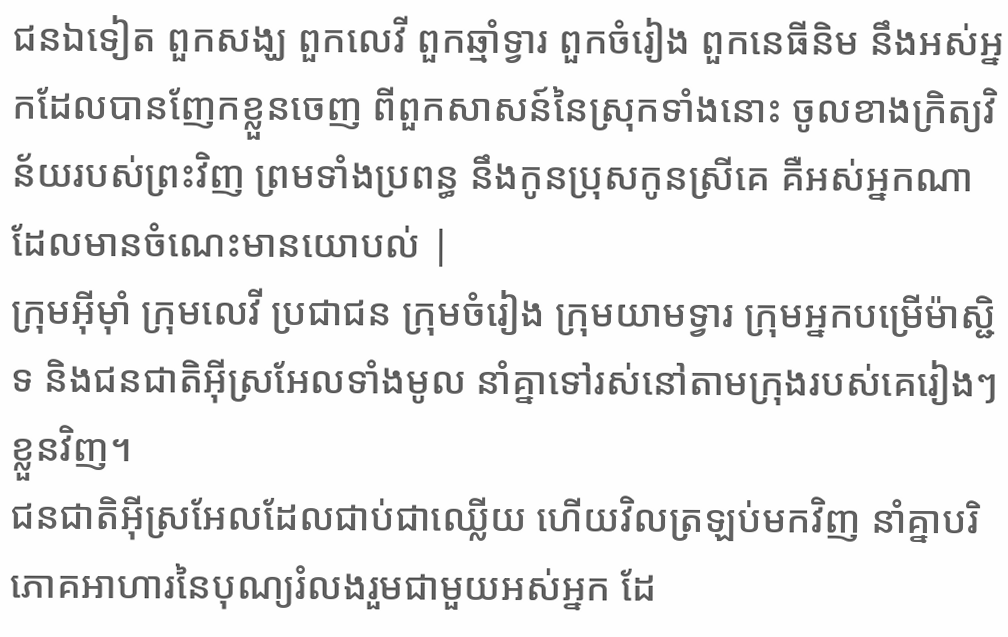ជនឯទៀត ពួកសង្ឃ ពួកលេវី ពួកឆ្មាំទ្វារ ពួកចំរៀង ពួកនេធីនិម នឹងអស់អ្នកដែលបានញែកខ្លួនចេញ ពីពួកសាសន៍នៃស្រុកទាំងនោះ ចូលខាងក្រិត្យវិន័យរបស់ព្រះវិញ ព្រមទាំងប្រពន្ធ នឹងកូនប្រុសកូនស្រីគេ គឺអស់អ្នកណាដែលមានចំណេះមានយោបល់ |
ក្រុមអ៊ីមុាំ ក្រុមលេវី ប្រជាជន ក្រុមចំរៀង ក្រុមយាមទ្វារ ក្រុមអ្នកបម្រើម៉ាស្ជិទ និងជនជាតិអ៊ីស្រអែលទាំងមូល នាំគ្នាទៅរស់នៅតាមក្រុងរបស់គេរៀងៗខ្លួនវិញ។
ជនជាតិអ៊ីស្រអែលដែលជាប់ជាឈ្លើយ ហើយវិលត្រឡប់មកវិញ នាំគ្នាបរិភោគអាហារនៃបុណ្យរំលងរួមជាមួយអស់អ្នក ដែ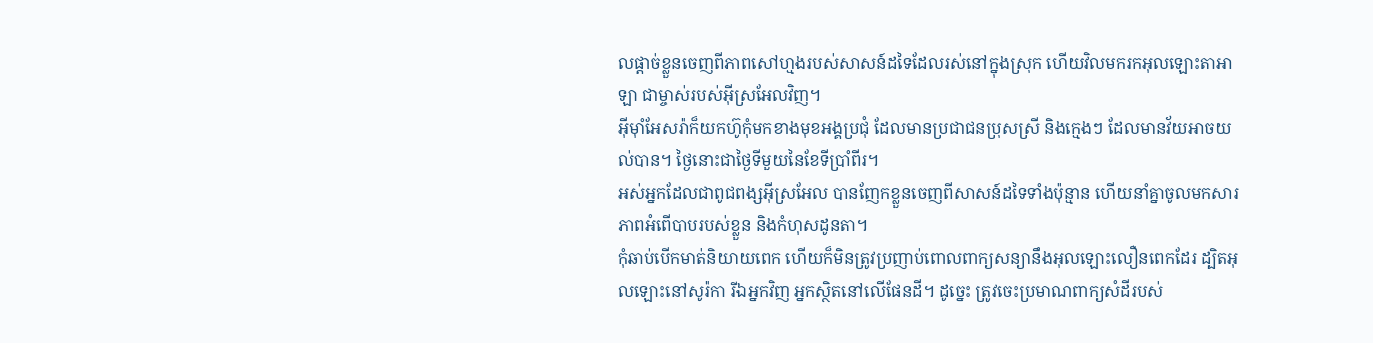លផ្ដាច់ខ្លួនចេញពីភាពសៅហ្មងរបស់សាសន៍ដទៃដែលរស់នៅក្នុងស្រុក ហើយវិលមករកអុលឡោះតាអាឡា ជាម្ចាស់របស់អ៊ីស្រអែលវិញ។
អ៊ីមុាំអែសរ៉ាក៏យកហ៊ូកុំមកខាងមុខអង្គប្រជុំ ដែលមានប្រជាជនប្រុសស្រី និងក្មេងៗ ដែលមានវ័យអាចយល់បាន។ ថ្ងៃនោះជាថ្ងៃទីមួយនៃខែទីប្រាំពីរ។
អស់អ្នកដែលជាពូជពង្សអ៊ីស្រអែល បានញែកខ្លួនចេញពីសាសន៍ដទៃទាំងប៉ុន្មាន ហើយនាំគ្នាចូលមកសារភាពអំពើបាបរបស់ខ្លួន និងកំហុសដូនតា។
កុំឆាប់បើកមាត់និយាយពេក ហើយក៏មិនត្រូវប្រញាប់ពោលពាក្យសន្យានឹងអុលឡោះលឿនពេកដែរ ដ្បិតអុលឡោះនៅសូរ៉កា រីឯអ្នកវិញ អ្នកស្ថិតនៅលើផែនដី។ ដូច្នេះ ត្រូវចេះប្រមាណពាក្យសំដីរបស់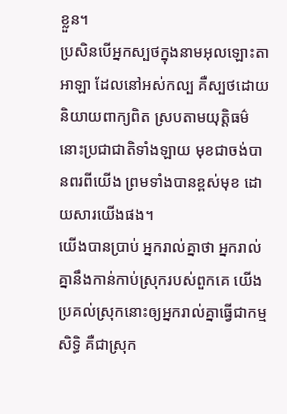ខ្លួន។
ប្រសិនបើអ្នកស្បថក្នុងនាមអុលឡោះតាអាឡា ដែលនៅអស់កល្ប គឺស្បថដោយនិយាយពាក្យពិត ស្របតាមយុត្តិធម៌ នោះប្រជាជាតិទាំងឡាយ មុខជាចង់បានពរពីយើង ព្រមទាំងបានខ្ពស់មុខ ដោយសារយើងផង។
យើងបានប្រាប់ អ្នករាល់គ្នាថា អ្នករាល់គ្នានឹងកាន់កាប់ស្រុករបស់ពួកគេ យើងប្រគល់ស្រុកនោះឲ្យអ្នករាល់គ្នាធ្វើជាកម្មសិទ្ធិ គឺជាស្រុក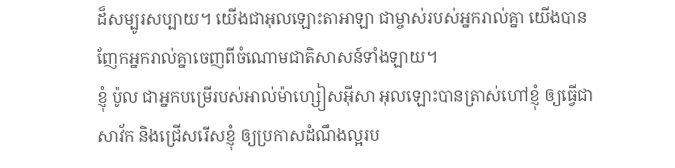ដ៏សម្បូរសប្បាយ។ យើងជាអុលឡោះតាអាឡា ជាម្ចាស់របស់អ្នករាល់គ្នា យើងបានញែកអ្នករាល់គ្នាចេញពីចំណោមជាតិសាសន៍ទាំងឡាយ។
ខ្ញុំ ប៉ូល ជាអ្នកបម្រើរបស់អាល់ម៉ាហ្សៀសអ៊ីសា អុលឡោះបានត្រាស់ហៅខ្ញុំ ឲ្យធ្វើជាសាវ័ក និងជ្រើសរើសខ្ញុំ ឲ្យប្រកាសដំណឹងល្អរប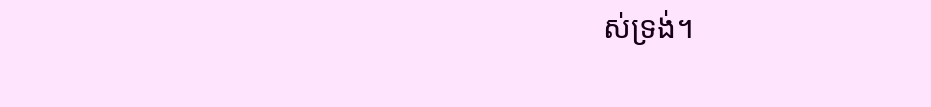ស់ទ្រង់។